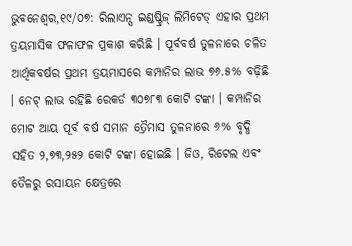ଭୁବନେଶ୍ୱର,୧୯/୦୭: ରିଲାଏନ୍ସ ଇଣ୍ଡଷ୍ଟ୍ରିଜ୍ ଲିମିଟେଡ୍ ଏହାର ପ୍ରଥମ ତ୍ରୟମାସିକ ଫଳାଫଳ ପ୍ରକାଶ କରିଛି । ପୂର୍ବବର୍ଷ ତୁଳନାରେ ଚଳିତ ଆର୍ଥିକବର୍ଷର ପ୍ରଥମ ତ୍ରୟମାସରେ କମ୍ପାନିର ଲାଭ ୭୬.୫% ବଢ଼ିଛି । ନେଟ୍ ଲାଭ ରହିଛି ରେକର୍ଡ ୩୦୭୮୩ କୋଟି ଟଙ୍କା । କମ୍ପାନିର ମୋଟ ଆୟ ପୂର୍ବ ବର୍ଷ ସମାନ ତ୍ରୈମାସ ତୁଳନାରେ ୬% ବୃଦ୍ଧି ସହିତ ୨,୭୩,୨୫୨ କୋଟି ଟଙ୍କା ହୋଇଛି । ଜିଓ, ରିଟେଲ ଏବଂ ତୈଳରୁ ରସାୟନ କ୍ଷେତ୍ରରେ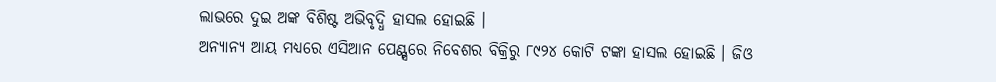ଲାଭରେ ଦୁଇ ଅଙ୍କ ବିଶିଷ୍ଟ ଅଭିବୃଦ୍ଧି ହାସଲ ହୋଇଛି ।
ଅନ୍ୟାନ୍ୟ ଆୟ ମଧ୍ୟରେ ଏସିଆନ ପେଣ୍ଟ୍ସରେ ନିବେଶର ବିକ୍ରିରୁ ୮୯୨୪ କୋଟି ଟଙ୍କା ହାସଲ ହୋଇଛି । ଜିଓ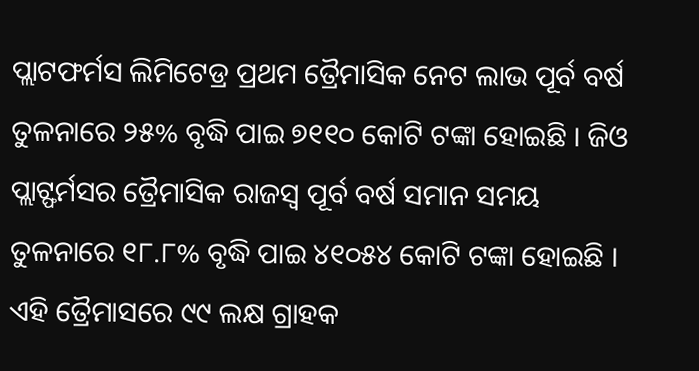ପ୍ଲାଟଫର୍ମସ ଲିମିଟେଡ୍ର ପ୍ରଥମ ତ୍ରୈମାସିକ ନେଟ ଲାଭ ପୂର୍ବ ବର୍ଷ ତୁଳନାରେ ୨୫% ବୃଦ୍ଧି ପାଇ ୭୧୧୦ କୋଟି ଟଙ୍କା ହୋଇଛି । ଜିଓ ପ୍ଲାଟ୍ଫର୍ମସର ତ୍ରୈମାସିକ ରାଜସ୍ୱ ପୂର୍ବ ବର୍ଷ ସମାନ ସମୟ ତୁଳନାରେ ୧୮.୮% ବୃଦ୍ଧି ପାଇ ୪୧୦୫୪ କୋଟି ଟଙ୍କା ହୋଇଛି । ଏହି ତ୍ରୈମାସରେ ୯୯ ଲକ୍ଷ ଗ୍ରାହକ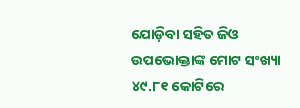ଯୋଡ଼ିବା ସହିତ ଜିଓ ଉପଭୋକ୍ତାଙ୍କ ମୋଟ ସଂଖ୍ୟା ୪୯.୮୧ କୋଟିରେ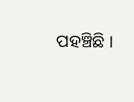ପହଞ୍ଚିଛି ।